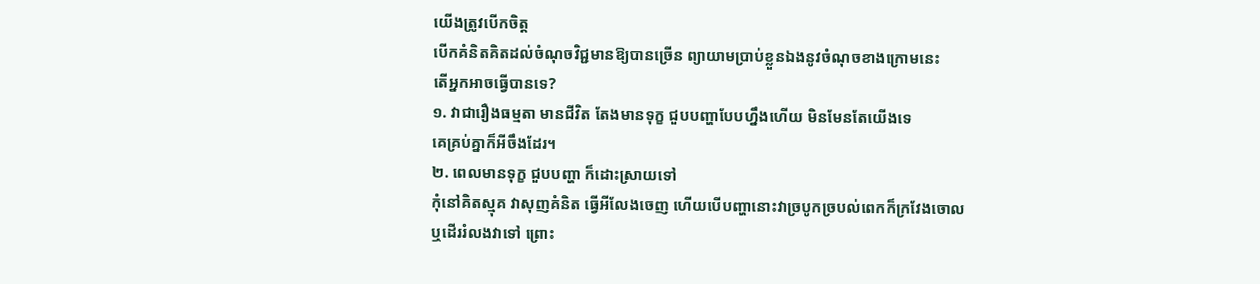យើងត្រូវបើកចិត្ត
បើកគំនិតគិតដល់ចំណុចវិជ្ជមានឱ្យបានច្រើន ព្យាយាមប្រាប់ខ្លួនឯងនូវចំណុចខាងក្រោមនេះ
តើអ្នកអាចធ្វើបានទេ?
១. វាជារឿងធម្មតា មានជីវិត តែងមានទុក្ខ ជួបបញ្ហាបែបហ្នឹងហើយ មិនមែនតែយើងទេ
គេគ្រប់គ្នាក៏អីចឹងដែរ។
២. ពេលមានទុក្ខ ជួបបញ្ហា ក៏ដោះស្រាយទៅ
កុំនៅគិតស្មុគ វាសុញគំនិត ធ្វើអីលែងចេញ ហើយបើបញ្ហានោះវាច្របូកច្របល់ពេកក៏ក្រវែងចោល
ឬដើររំលងវាទៅ ព្រោះ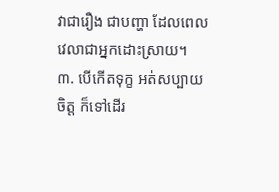វាជារឿង ជាបញ្ហា ដែលពេលវេលាជាអ្នកដោះស្រាយ។
៣. បើកើតទុក្ខ អត់សប្បាយចិត្ត ក៏ទៅដើរ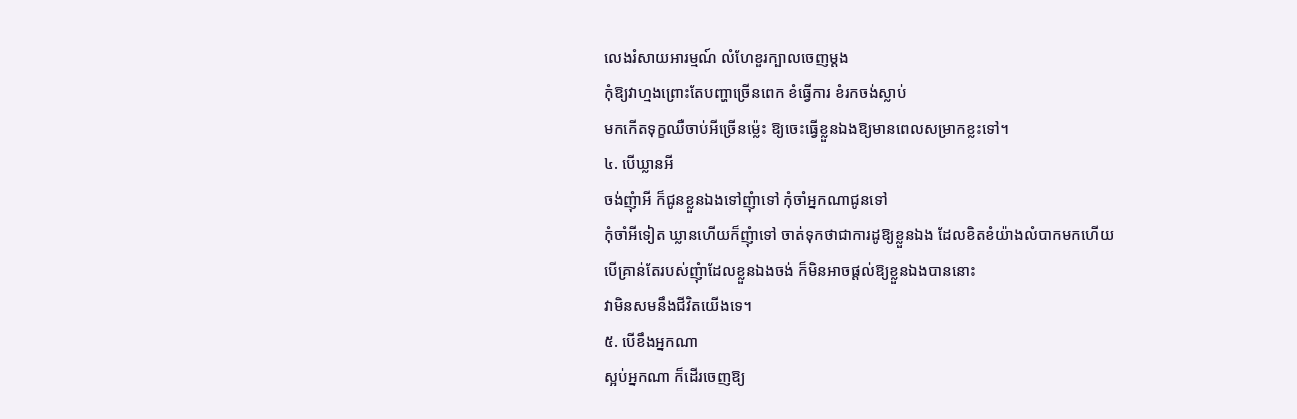លេងរំសាយអារម្មណ៍ លំហែខួរក្បាលចេញម្ដង
កុំឱ្យវាហ្មងព្រោះតែបញ្ហាច្រើនពេក ខំធ្វើការ ខំរកចង់ស្លាប់
មកកើតទុក្ខឈឺចាប់អីច្រើនម្ល៉េះ ឱ្យចេះធ្វើខ្លួនឯងឱ្យមានពេលសម្រាកខ្លះទៅ។
៤. បើឃ្លានអី
ចង់ញុំាអី ក៏ជូនខ្លួនឯងទៅញុំាទៅ កុំចាំអ្នកណាជូនទៅ
កុំចាំអីទៀត ឃ្លានហើយក៏ញុំាទៅ ចាត់ទុកថាជាការដូឱ្យខ្លួនឯង ដែលខិតខំយ៉ាងលំបាកមកហើយ
បើគ្រាន់តែរបស់ញុំាដែលខ្លួនឯងចង់ ក៏មិនអាចផ្ដល់ឱ្យខ្លួនឯងបាននោះ
វាមិនសមនឹងជីវិតយើងទេ។
៥. បើខឹងអ្នកណា
ស្អប់អ្នកណា ក៏ដើរចេញឱ្យ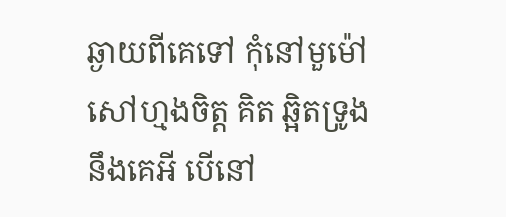ឆ្ងាយពីគេទៅ កុំនៅមួម៉ៅ
សៅហ្មងចិត្ត គិត ឆ្អិតទ្រូងនឹងគេអី បើនៅ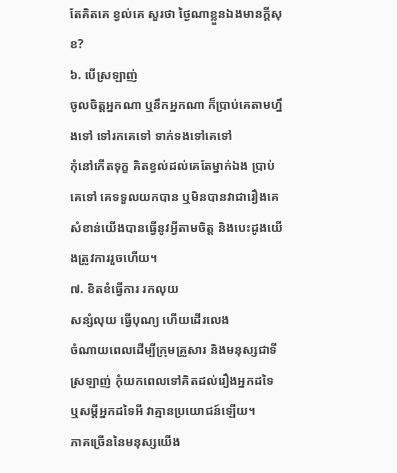តែគិតគេ ខ្វល់គេ សួរថា ថ្ងៃណាខ្លួនឯងមានក្ដីសុខ?
៦. បើស្រឡាញ់
ចូលចិត្តអ្នកណា ឬនឹកអ្នកណា ក៏ប្រាប់គេតាមហ្នឹងទៅ ទៅរកគេទៅ ទាក់ទងទៅគេទៅ
កុំនៅកើតទុក្ខ គិតខ្វល់ដល់គេតែម្នាក់ឯង ប្រាប់គេទៅ គេទទួលយកបាន ឬមិនបានវាជារឿងគេ
សំខាន់យើងបានធ្វើនូវអ្វីតាមចិត្ត និងបេះដូងយើងត្រូវការរួចហើយ។
៧. ខិតខំធ្វើការ រកលុយ
សន្សំលុយ ធ្វើបុណ្យ ហើយដើរលេង
ចំណាយពេលដើម្បីក្រុមគ្រួសារ និងមនុស្សជាទីស្រឡាញ់ កុំយកពេលទៅគិតដល់រឿងអ្នកដទៃ
ឬសម្ដីអ្នកដទៃអី វាគ្មានប្រយោជន៍ឡើយ។
ភាគច្រើននៃមនុស្សយើង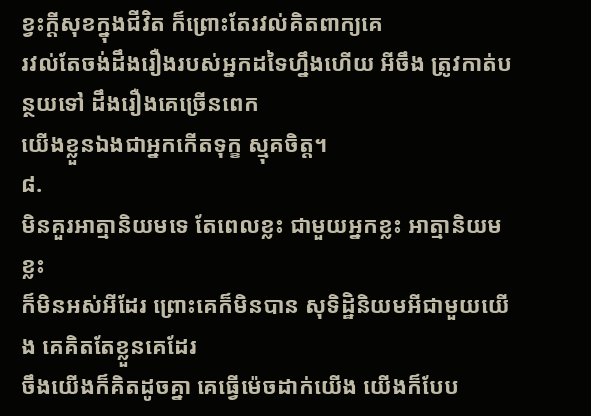ខ្វះក្ដីសុខក្នុងជីវិត ក៏ព្រោះតែរវល់គិតពាក្យគេ
រវល់តែចង់ដឹងរឿងរបស់អ្នកដទៃហ្នឹងហើយ អីចឹង ត្រូវកាត់បន្ថយទៅ ដឹងរឿងគេច្រើនពេក
យើងខ្លួនឯងជាអ្នកកើតទុក្ខ ស្មុគចិត្ត។
៨.
មិនគួរអាត្មានិយមទេ តែពេលខ្លះ ជាមួយអ្នកខ្លះ អាត្មានិយមខ្លះ
ក៏មិនអស់អីដែរ ព្រោះគេក៏មិនបាន សុទិដ្ឋិនិយមអីជាមួយយើង គេគិតតែខ្លួនគេដែរ
ចឹងយើងក៏គិតដូចគ្នា គេធ្វើម៉េចដាក់យើង យើងក៏បែប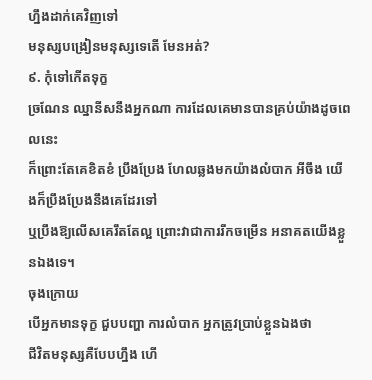ហ្នឹងដាក់គេវិញទៅ
មនុស្សបង្រៀនមនុស្សទេតើ មែនអត់?
៩. កុំទៅកើតទុក្ខ
ច្រណែន ឈ្នានីសនឹងអ្នកណា ការដែលគេមានបានគ្រប់យ៉ាងដូចពេលនេះ
ក៏ព្រោះតែគេខិតខំ ប្រឹងប្រែង ហែលឆ្លងមកយ៉ាងលំបាក អីចឹង យើងក៏ប្រឹងប្រែងនឹងគេដែរទៅ
ឬប្រឹងឱ្យលើសគេរឹតតែល្អ ព្រោះវាជាការរីកចម្រើន អនាគតយើងខ្លួនឯងទេ។
ចុងក្រោយ
បើអ្នកមានទុក្ខ ជួបបញ្ហា ការលំបាក អ្នកត្រូវប្រាប់ខ្លួនឯងថា
ជីវិតមនុស្សគឺបែបហ្នឹង ហើ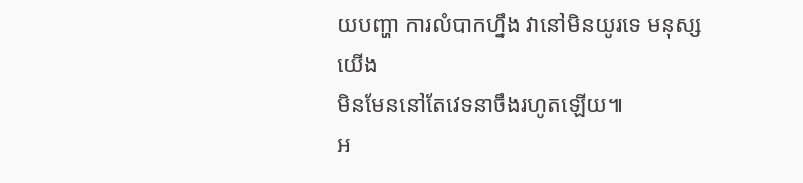យបញ្ហា ការលំបាកហ្នឹង វានៅមិនយូរទេ មនុស្សយើង
មិនមែននៅតែវេទនាចឹងរហូតឡើយ៕
អ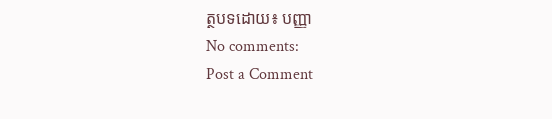ត្ថបទដោយ៖ បញ្ញា
No comments:
Post a Comment